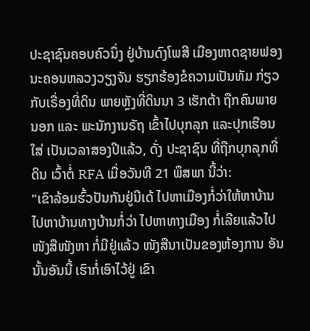ປະຊາຊົນຄອບຄົວນຶ່ງ ຢູ່ບ້ານດົງໂພສີ ເມືອງຫາດຊາຍຟອງ ນະຄອນຫລວງວຽງຈັນ ຮຽກຮ້ອງຂໍຄວາມເປັນທັມ ກ່ຽວກັບເຣື່ອງທີ່ດິນ ພາຍຫຼັງທີ່ດິນນາ 3 ເຮັກຕ້າ ຖືກຄົນພາຍນອກ ແລະ ພະນັກງານຣັຖ ເຂົ້າໄປບຸກລຸກ ແລະປຸກເຮືອນໃສ່ ເປັນເວລາສອງປີແລ້ວ, ດັ່ງ ປະຊາຊົນ ທີ່ຖືກບຸກລຸກທີ່ດິນ ເວົ້າຕໍ່ RFA ເມື່ອວັນທີ 21 ພຶສພາ ນີ້ວ່າ:
"ເຂົາລ້ອມຮົ້ວປັນກັນຢູ່ນີເດ້ ໄປຫາເມືອງກໍ່ວ່າໃຫ້ຫາບ້ານ ໄປຫາບ້ານທາງບ້ານກໍ່ວ່າ ໄປຫາທາງເມືອງ ກໍ່ເລີຍແລ້ວໄປ ໜັງສືໜັງຫາ ກໍ່ມີຢູ່ແລ້ວ ໜັງສືນາເປັນຂອງຫ້ອງການ ອັນນັ້ນອັນນີ້ ເຮົາກໍ່ເອົາໄວ້ຢູ່ ເຂົາ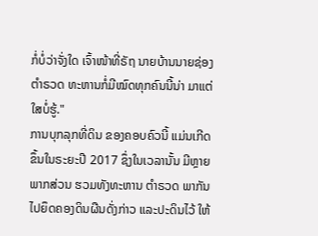ກໍ່ບໍ່ວ່າຈັ່ງໃດ ເຈົ້າໜ້າທີ່ຣັຖ ນາຍບ້ານນາຍຊ່ອງຕຳຣວດ ທະຫານກໍ່ມີໝົດທຸກຄົນນີ້ນ່າ ມາແຕ່ໃສບໍ່ຮູ້."
ການບຸກລຸກທີ່ດິນ ຂອງຄອບຄົວນີ້ ແມ່ນເກີດຂຶ້ນໃນຣະຍະປີ 2017 ຊຶ່ງໃນເວລານັ້ນ ມີຫຼາຍພາກສ່ວນ ຮວມທັງທະຫານ ຕໍາຣວດ ພາກັນໄປຍຶດຄອງດິນຜືນດັ່ງກ່າວ ແລະປະດິນໄວ້ ໃຫ້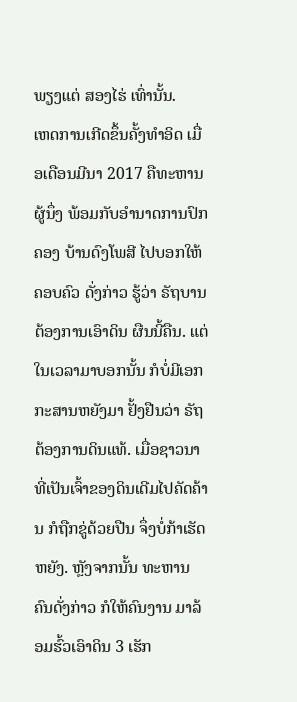ພຽງແຕ່ ສອງໄຮ່ ເທົ່ານັ້ນ.
ເຫດການເກີດຂຶ້ນຄັ້ງທຳອິດ ເມື່ອເດືອນມີນາ 2017 ຄືທະຫານຜູ້ນຶ່ງ ພ້ອມກັບອຳນາດການປົກຄອງ ບ້ານດົງໂພສີ ໄປບອກໃຫ້ຄອບຄົວ ດັ່ງກ່າວ ຮູ້ວ່າ ຣັຖບານຕ້ອງການເອົາດິນ ຜືນນີ້ຄືນ. ແຕ່ໃນເວລາມາບອກນັ້ນ ກໍບໍ່ມີເອກກະສານຫຍັງມາ ຢັ້ງຢືນວ່າ ຣັຖຕ້ອງການດິນແທ້. ເມື່ອຊາວນາ ທີ່ເປັນເຈົ້າຂອງດິນເດີມໄປຄັດຄ້ານ ກໍຖືກຂູ່ດ້ວຍປືນ ຈຶ່ງບໍ່ກ້າເຮັດຫຍັງ. ຫຼັງຈາກນັ້ນ ທະຫານ ຄົນດັ່ງກ່າວ ກໍໃຫ້ຄົນງານ ມາລ້ອມຮົ້ວເອົາດິນ 3 ເຮັກ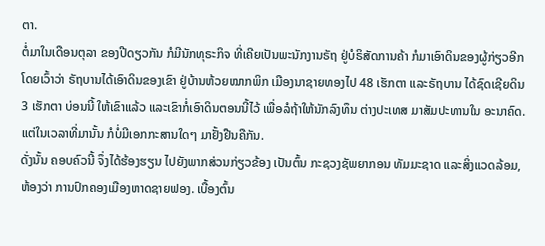ຕາ.
ຕໍ່ມາໃນເດືອນຕຸລາ ຂອງປີດຽວກັນ ກໍມີນັກທຸຣະກິຈ ທີ່ເຄີຍເປັນພະນັກງານຣັຖ ຢູ່ບໍຣິສັດການຄ້າ ກໍມາເອົາດິນຂອງຜູ້ກ່ຽວອີກ ໂດຍເວົ້າວ່າ ຣັຖບານໄດ້ເອົາດິນຂອງເຂົາ ຢູ່ບ້ານຫ້ວຍໝາກພິກ ເມືອງນາຊາຍທອງໄປ 48 ເຮັກຕາ ແລະຣັຖບານ ໄດ້ຊົດເຊີຍດິນ 3 ເຮັກຕາ ບ່ອນນີ້ ໃຫ້ເຂົາແລ້ວ ແລະເຂົາກໍ່ເອົາດິນຕອນນີ້ໄວ້ ເພື່ອລໍຖ້າໃຫ້ນັກລົງທຶນ ຕ່າງປະເທສ ມາສັມປະທານໃນ ອະນາຄົດ. ແຕ່ໃນເວລາທີ່ມານັ້ນ ກໍບໍ່ມີເອກກະສານໃດໆ ມາຢັ້ງຢືນຄືກັນ.
ດັ່ງນັ້ນ ຄອບຄົວນີ້ ຈຶ່ງໄດ້ຮ້ອງຮຽນ ໄປຍັງພາກສ່ວນກ່ຽວຂ້ອງ ເປັນຕົ້ນ ກະຊວງຊັພຍາກອນ ທັມມະຊາດ ແລະສິ່ງແວດລ້ອມ, ຫ້ອງວ່າ ການປົກຄອງເມືອງຫາດຊາຍຟອງ. ເບື້ອງຕົ້ນ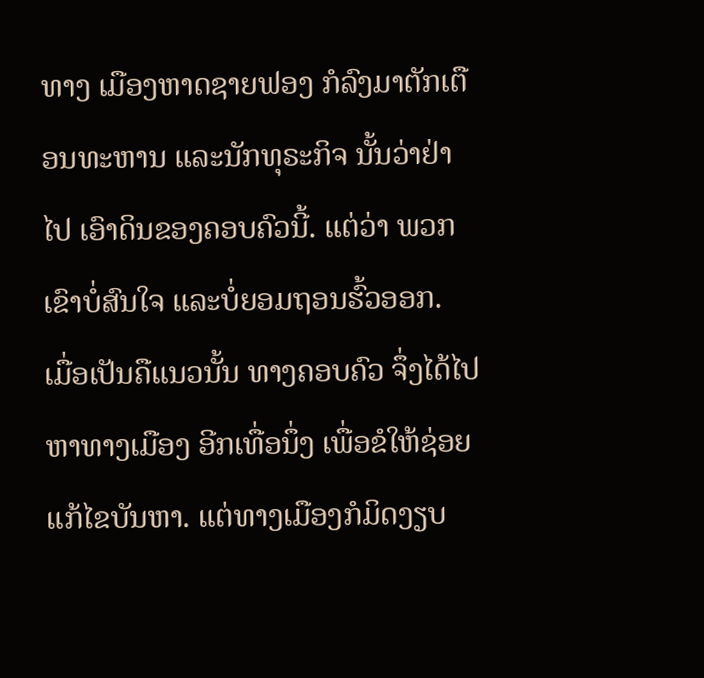ທາງ ເມືອງຫາດຊາຍຟອງ ກໍລົງມາຕັກເຕືອນທະຫານ ແລະນັກທຸຣະກິຈ ນັ້ນວ່າຢ່າໄປ ເອົາດິນຂອງຄອບຄົວນີ້. ແຕ່ວ່າ ພວກເຂົາບໍ່ສົນໃຈ ແລະບໍ່ຍອມຖອນຮົ້ວອອກ.
ເມື່ອເປັນຄືແນວນັ້ນ ທາງຄອບຄົວ ຈຶ່ງໄດ້ໄປຫາທາງເມືອງ ອີກເທື່ອນຶ່ງ ເພື່ອຂໍໃຫ້ຊ່ອຍແກ້ໄຂບັນຫາ. ແຕ່ທາງເມືອງກໍມິດງຽບ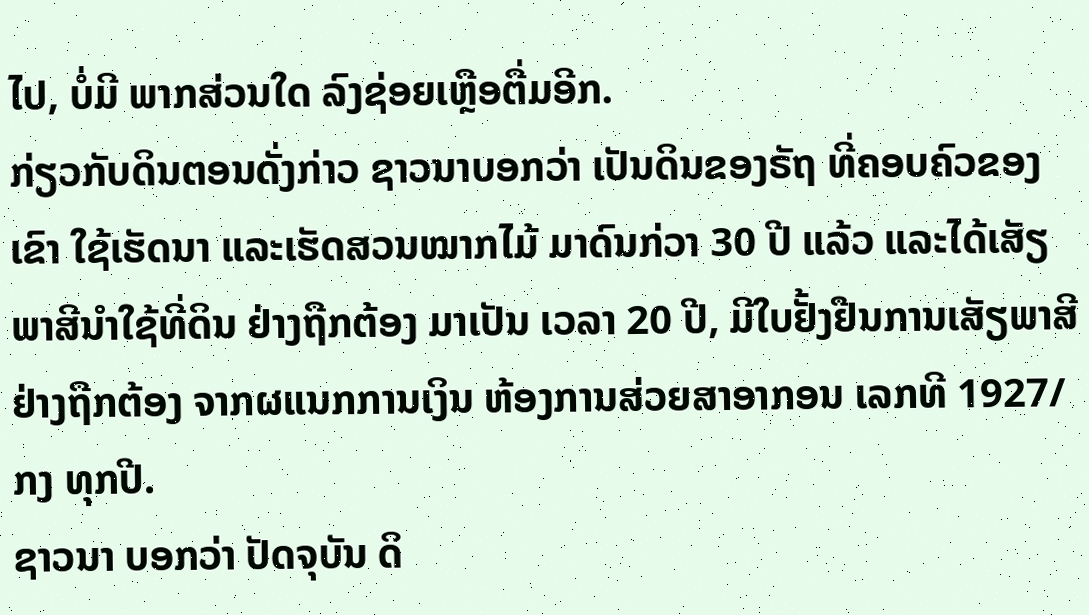ໄປ, ບໍ່ມີ ພາກສ່ວນໃດ ລົງຊ່ອຍເຫຼືອຕື່ມອີກ.
ກ່ຽວກັບດິນຕອນດັ່ງກ່າວ ຊາວນາບອກວ່າ ເປັນດິນຂອງຣັຖ ທີ່ຄອບຄົວຂອງເຂົາ ໃຊ້ເຮັດນາ ແລະເຮັດສວນໝາກໄມ້ ມາດົນກ່ວາ 30 ປີ ແລ້ວ ແລະໄດ້ເສັຽພາສີນຳໃຊ້ທີ່ດິນ ຢ່າງຖືກຕ້ອງ ມາເປັນ ເວລາ 20 ປີ, ມີໃບຢັ້ງຢືນການເສັຽພາສີ ຢ່າງຖືກຕ້ອງ ຈາກຜແນກການເງິນ ຫ້ອງການສ່ວຍສາອາກອນ ເລກທີ 1927/ກງ ທຸກປີ.
ຊາວນາ ບອກວ່າ ປັດຈຸບັນ ດິ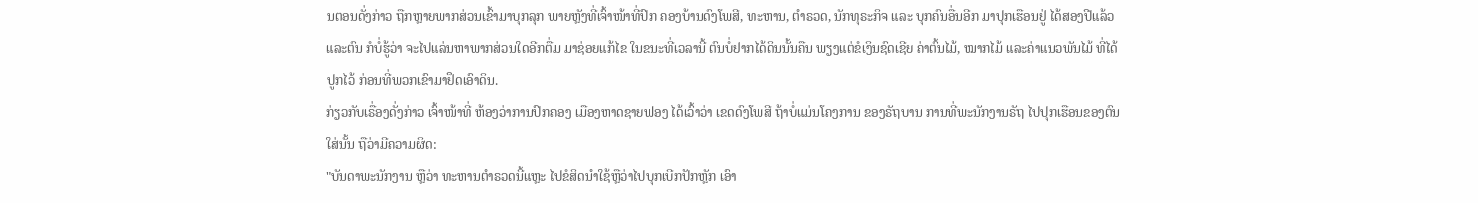ນຕອນດັ່ງກ່າວ ຖືກຫຼາຍພາກສ່ວນເຂົ້າມາບຸກລຸກ ພາຍຫຼັງທີ່ເຈົ້າໜ້າທີ່ປົກ ຄອງບ້ານດົງໂພສີ, ທະຫານ, ຕຳຣວດ, ນັກທຸຣະກິຈ ແລະ ບຸກຄົນອື່ນອີກ ມາປຸກເຮືອນຢູ່ ໄດ້ສອງປີແລ້ວ ແລະຕົນ ກໍບໍ່ຮູ້ວ່າ ຈະໄປແລ່ນຫາພາກສ່ວນໃດອີກຕື່ມ ມາຊ່ອຍແກ້ໄຂ ໃນຂນະທີ່ເວລານີ້ ຕົນບໍ່ຢາກໄດ້ດິນນັ້ນຄືນ ພຽງແຕ່ຂໍເງິນຊົດເຊີຍ ຄ່າຕົ້ນໄມ້, ໝາກໄມ້ ແລະຄ່າແນວພັນໄມ້ ທີ່ໄດ້ປູກໄວ້ ກ່ອນທີ່ພວກເຂົາມາຢຶດເອົາດິນ.
ກ່ຽວກັບເຣື່ອງດັ່ງກ່າວ ເຈົ້າໜ້າທີ່ ຫ້ອງວ່າການປົກຄອງ ເມືອງຫາດຊາຍຟອງ ໄດ້ເວົ້າວ່າ ເຂດດົງໂພສີ ຖ້າບໍ່ແມ່ນໂຄງການ ຂອງຣັຖບານ ການທີ່ພະນັກງານຣັຖ ໄປປຸກເຮືອນຂອງຕົນ ໃສ່ນັ້ນ ຖືວ່າມີຄວາມຜິດ:
"ບັນດາພະນັກງານ ຫຼືວ່າ ທະຫານຕຳຣວດນີ້ແຫຼະ ໄປຂໍສິດນໍາໃຊ້ຫຼືວ່າໄປບຸກເບີກປັກຫຼັກ ເອົາ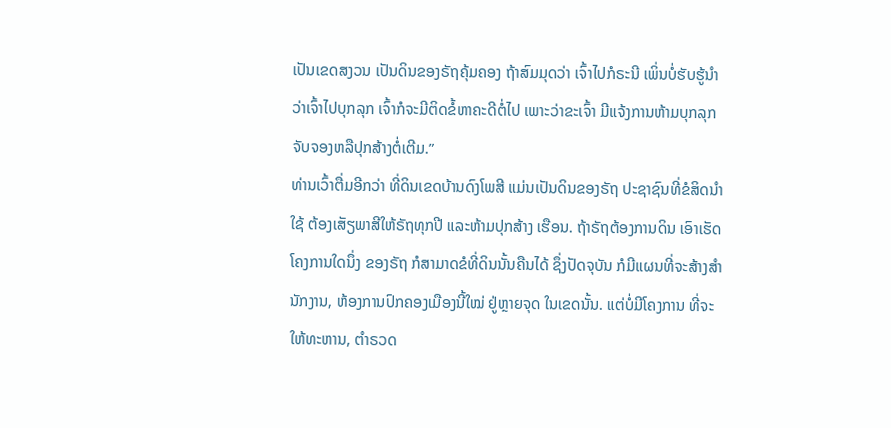ເປັນເຂດສງວນ ເປັນດິນຂອງຣັຖຄຸ້ມຄອງ ຖ້າສົມມຸດວ່າ ເຈົ້າໄປກໍຣະນີ ເພິ່ນບໍ່ຮັບຮູ້ນຳ ວ່າເຈົ້າໄປບຸກລຸກ ເຈົ້າກໍຈະມີຕິດຂໍ້ຫາຄະດີຕໍ່ໄປ ເພາະວ່າຂະເຈົ້າ ມີແຈ້ງການຫ້າມບຸກລຸກ ຈັບຈອງຫລືປຸກສ້າງຕໍ່ເຕີມ.”
ທ່ານເວົ້າຕື່ມອີກວ່າ ທີ່ດິນເຂດບ້ານດົງໂພສີ ແມ່ນເປັນດິນຂອງຣັຖ ປະຊາຊົນທີ່ຂໍສິດນຳໃຊ້ ຕ້ອງເສັຽພາສີໃຫ້ຣັຖທຸກປີ ແລະຫ້າມປຸກສ້າງ ເຮືອນ. ຖ້າຣັຖຕ້ອງການດິນ ເອົາເຮັດໂຄງການໃດນຶ່ງ ຂອງຣັຖ ກໍສາມາດຂໍທີ່ດິນນັ້ນຄືນໄດ້ ຊຶ່ງປັດຈຸບັນ ກໍມີແຜນທີ່ຈະສ້າງສຳນັກງານ, ຫ້ອງການປົກຄອງເມືອງນີ້ໃໝ່ ຢູ່ຫຼາຍຈຸດ ໃນເຂດນັ້ນ. ແຕ່ບໍ່ມີໂຄງການ ທີ່ຈະໃຫ້ທະຫານ, ຕຳຣວດ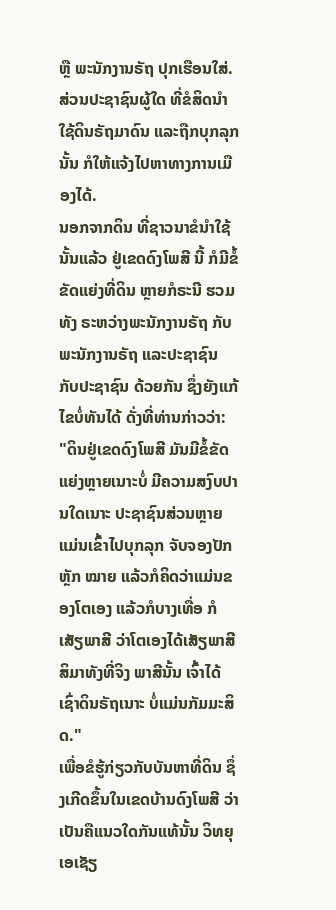ຫຼື ພະນັກງານຣັຖ ປຸກເຮືອນໃສ່. ສ່ວນປະຊາຊົນຜູ້ໃດ ທີ່ຂໍສິດນໍາໃຊ້ດິນຣັຖມາດົນ ແລະຖືກບຸກລຸກນັ້ນ ກໍໃຫ້ແຈ້ງໄປຫາທາງການເມືອງໄດ້.
ນອກຈາກດິນ ທີ່ຊາວນາຂໍນໍາໃຊ້ນັ້ນແລ້ວ ຢູ່ເຂດດົງໂພສີ ນີ້ ກໍມີຂໍ້ຂັດແຍ່ງທີ່ດິນ ຫຼາຍກໍຣະນີ ຮວມທັງ ຣະຫວ່າງພະນັກງານຣັຖ ກັບ ພະນັກງານຣັຖ ແລະປະຊາຊົນ ກັບປະຊາຊົນ ດ້ວຍກັນ ຊຶ່ງຍັງແກ້ໄຂບໍ່ທັນໄດ້ ດັ່ງທີ່ທ່ານກ່າວວ່າ:
"ດິນຢູ່ເຂດດົງໂພສີ ມັນມີຂໍ້ຂັດແຍ່ງຫຼາຍເນາະບໍ່ ມີຄວາມສງົບປານໃດເນາະ ປະຊາຊົນສ່ວນຫຼາຍ ແມ່ນເຂົ້າໄປບຸກລຸກ ຈັບຈອງປັກຫຼັກ ໝາຍ ແລ້ວກໍຄິດວ່າແມ່ນຂອງໂຕເອງ ແລ້ວກໍບາງເທື່ອ ກໍເສັຽພາສີ ວ່າໂຕເອງໄດ້ເສັຽພາສີ ສິມາທັງທີ່ຈິງ ພາສີນັ້ນ ເຈົ້າໄດ້ເຊົ່າດິນຣັຖເນາະ ບໍ່ແມ່ນກັມມະສິດ."
ເພື່ອຂໍຮູ້ກ່ຽວກັບບັນຫາທີ່ດິນ ຊຶ່ງເກີດຂຶ້ນໃນເຂດບ້ານດົງໂພສີ ວ່າເປັນຄືແນວໃດກັນແທ້ນັ້ນ ວິທຍຸເອເຊັຽ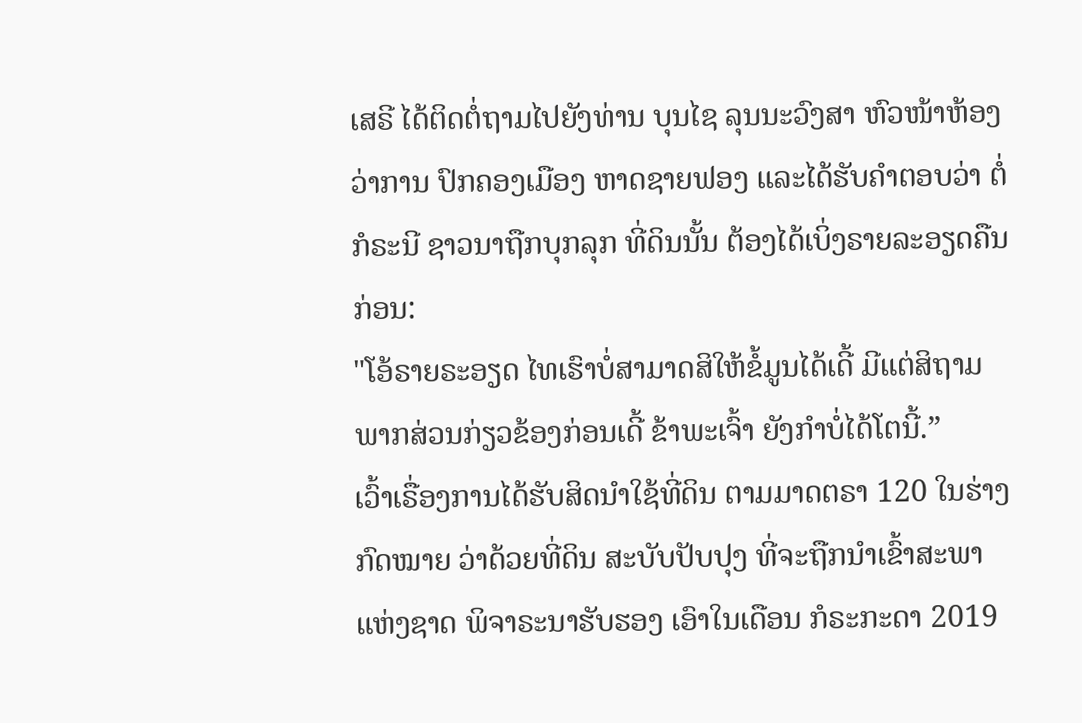ເສຣີ ໄດ້ຕິດຕໍ່ຖາມໄປຍັງທ່ານ ບຸນໄຊ ລຸນນະວົງສາ ຫົວໜ້າຫ້ອງວ່າການ ປົກຄອງເມືອງ ຫາດຊາຍຟອງ ແລະໄດ້ຮັບຄຳຕອບວ່າ ຕໍ່ກໍຣະນີ ຊາວນາຖືກບຸກລຸກ ທີ່ດິນນັ້ນ ຕ້ອງໄດ້ເບິ່ງຣາຍລະອຽດຄືນກ່ອນ:
"ໂອ້ຣາຍຣະອຽດ ໄທເຮົາບໍ່ສາມາດສິໃຫ້ຂໍ້ມູນໄດ້ເດີ້ ມີແຕ່ສິຖາມພາກສ່ວນກ່ຽວຂ້ອງກ່ອນເດີ້ ຂ້າພະເຈົ້າ ຍັງກຳບໍ່ໄດ້ໂຕນີ້.”
ເວົ້າເຣື່ອງການໄດ້ຮັບສິດນຳໃຊ້ທີ່ດິນ ຕາມມາດຕຣາ 120 ໃນຮ່າງກົດໝາຍ ວ່າດ້ວຍທີ່ດິນ ສະບັບປັບປຸງ ທີ່ຈະຖືກນຳເຂົ້າສະພາແຫ່ງຊາດ ພິຈາຣະນາຮັບຮອງ ເອົາໃນເດືອນ ກໍຣະກະດາ 2019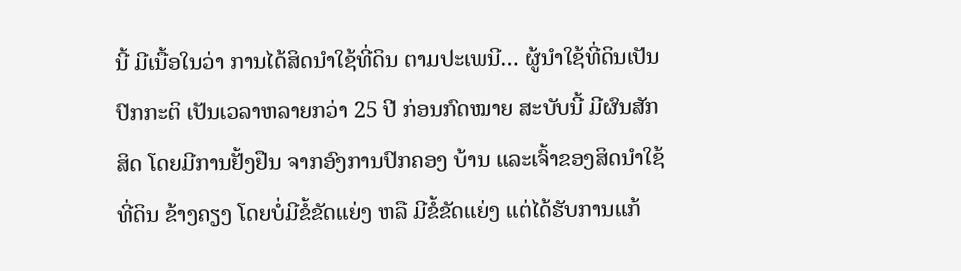ນີ້ ມີເນື້ອໃນວ່າ ການໄດ້ສິດນຳໃຊ້ທີ່ດິນ ຕາມປະເພນີ… ຜູ້ນຳໃຊ້ທີ່ດິນເປັນປົກກະຕິ ເປັນເວລາຫລາຍກວ່າ 25 ປີ ກ່ອນກົດໝາຍ ສະບັບນີ້ ມີຜົນສັກສິດ ໂດຍມີການຢັ້ງຢືນ ຈາກອົງການປົກຄອງ ບ້ານ ແລະເຈົ້າຂອງສິດນຳໃຊ້ທີ່ດິນ ຂ້າງຄຽງ ໂດຍບໍ່ມີຂໍ້ຂັດແຍ່ງ ຫລື ມີຂໍ້ຂັດແຍ່ງ ແຕ່ໄດ້ຮັບການແກ້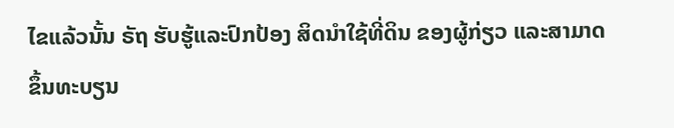ໄຂແລ້ວນັ້ນ ຣັຖ ຮັບຮູ້ແລະປົກປ້ອງ ສິດນຳໃຊ້ທີ່ດິນ ຂອງຜູ້ກ່ຽວ ແລະສາມາດຂຶ້ນທະບຽນ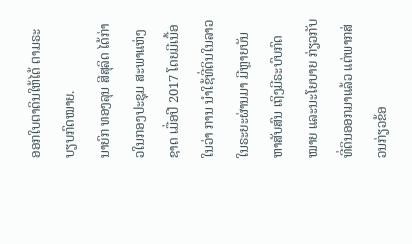ອອກໃບຕາດິນໃຫ້ໄດ້ ຕາມຣະບຽບກົດໝາຍ.
ນາຍົກ ທອງລຸນ ສີສຸລິດ ໄດ້ກ່າວໃນກອງປະຊຸມ ສະພາແຫ່ງຊາດ ເມື່ອປີ 2017 ໂດຍມີເນື້ອໃນວ່າ ການ ນໍາໃຊ້ທີ່ດິນໃນລາວ ໃນຣະຍະຜ່ານມາ ມີຫຼາຍບັນຫາສັບສົນ ເຖິງມີຣະບົບກົດໝາຍ ແລະນະໂຍບາຍ ກ່ຽວກັບທີ່ດິນອອກມາແລ້ວ ແຕ່ພາກສ່ວນກ່ຽວຂ້ອ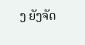ງ ຍັງຈັດ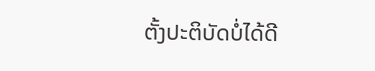ຕັ້ງປະຕິບັດບໍ່ໄດ້ດີ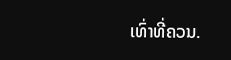ເທົ່າທີ່ຄວນ.